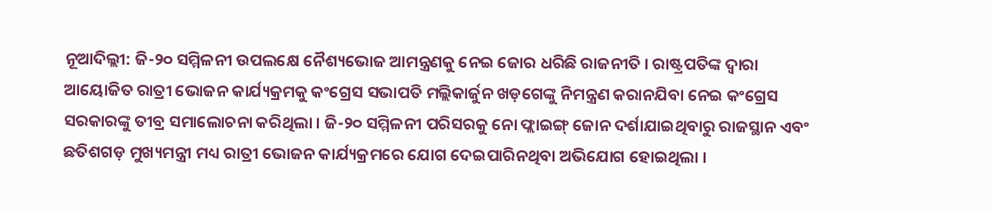ନୂଆଦିଲ୍ଲୀ: ଜି-୨୦ ସମ୍ମିଳନୀ ଉପଲକ୍ଷେ ନୈଶ୍ୟଭୋଜ ଆମନ୍ତ୍ରଣକୁ ନେଇ ଜୋର ଧରିଛି ରାଜନୀତି । ରାଷ୍ଟ୍ରପତିଙ୍କ ଦ୍ବାରା ଆୟୋଜିତ ରାତ୍ରୀ ଭୋଜନ କାର୍ଯ୍ୟକ୍ରମକୁ କଂଗ୍ରେସ ସଭାପତି ମଲ୍ଲିକାର୍ଜୁନ ଖଡ଼ଗେଙ୍କୁ ନିମନ୍ତ୍ରଣ କରାନଯିବା ନେଇ କଂଗ୍ରେସ ସରକାରଙ୍କୁ ତୀବ୍ର ସମାଲୋଚନା କରିଥିଲା । ଜି-୨୦ ସମ୍ମିଳନୀ ପରିସରକୁ ନୋ ଫ୍ଲାଇଙ୍ଗ୍ ଜୋନ ଦର୍ଶାଯାଇଥିବାରୁ ରାଜସ୍ଥାନ ଏବଂ ଛତିଶଗଡ଼ ମୁଖ୍ୟମନ୍ତ୍ରୀ ମଧ୍ୟ ରାତ୍ରୀ ଭୋଜନ କାର୍ଯ୍ୟକ୍ରମରେ ଯୋଗ ଦେଇପାରିନଥିବା ଅଭିଯୋଗ ହୋଇଥିଲା ।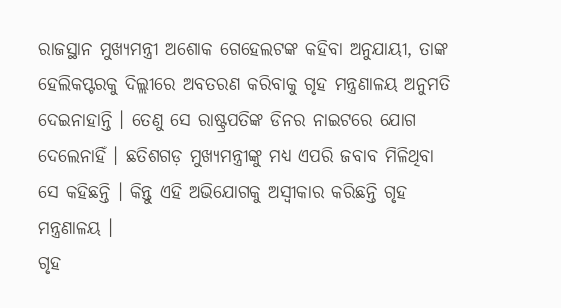ରାଜସ୍ଥାନ ମୁଖ୍ୟମନ୍ତ୍ରୀ ଅଶୋକ ଗେହେଲଟଙ୍କ କହିବା ଅନୁଯାୟୀ, ତାଙ୍କ ହେଲିକପ୍ଟରକୁ ଦିଲ୍ଲୀରେ ଅବତରଣ କରିବାକୁ ଗୃହ ମନ୍ତ୍ରଣାଳୟ ଅନୁମତି ଦେଇନାହାନ୍ତି । ତେଣୁ ସେ ରାଷ୍ଟ୍ରପତିଙ୍କ ଡିନର ନାଇଟରେ ଯୋଗ ଦେଲେନାହିଁ । ଛତିଶଗଡ଼ ମୁଖ୍ୟମନ୍ତ୍ରୀଙ୍କୁ ମଧ୍ୟ ଏପରି ଜବାବ ମିଳିଥିବା ସେ କହିଛନ୍ତି । କିନ୍ତୁ ଏହି ଅଭିଯୋଗକୁ ଅସ୍ବୀକାର କରିଛନ୍ତି ଗୃହ ମନ୍ତ୍ରଣାଳୟ ।
ଗୃହ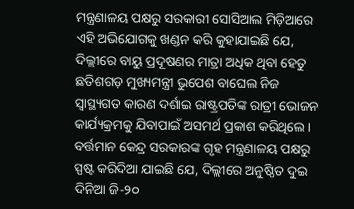ମନ୍ତ୍ରଣାଳୟ ପକ୍ଷରୁ ସରକାରୀ ସୋସିଆଲ ମିଡ଼ିଆରେ ଏହି ଅଭିଯୋଗକୁ ଖଣ୍ଡନ କରି କୁହାଯାଇଛି ଯେ, ଦିଲ୍ଲୀରେ ବାୟୁ ପ୍ରଦୂଷଣର ମାତ୍ରା ଅଧିକ ଥିବା ହେତୁ ଛତିଶଗଡ଼ ମୁଖ୍ୟମନ୍ତ୍ରୀ ଭୁପେଶ ବାଘେଲ ନିଜ ସ୍ବାସ୍ଥ୍ୟଗତ କାରଣ ଦର୍ଶାଇ ରାଷ୍ଟ୍ରପତିଙ୍କ ରାତ୍ରୀ ଭୋଜନ କାର୍ଯ୍ୟକ୍ରମକୁ ଯିବାପାଇଁ ଅସମର୍ଥ ପ୍ରକାଶ କରିଥିଲେ । ବର୍ତ୍ତମାନ କେନ୍ଦ୍ର ସରକାରଙ୍କ ଗୃହ ମନ୍ତ୍ରଣାଳୟ ପକ୍ଷରୁ ସ୍ପଷ୍ଟ କରିଦିଆ ଯାଇଛି ଯେ, ଦିଲ୍ଲୀରେ ଅନୁଷ୍ଠିତ ଦୁଇ ଦିନିଆ ଜି-୨୦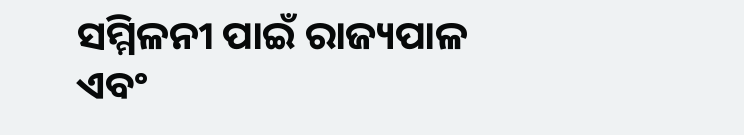ସମ୍ମିଳନୀ ପାଇଁ ରାଜ୍ୟପାଳ ଏବଂ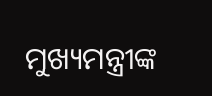ମୁଖ୍ୟମନ୍ତ୍ରୀଙ୍କ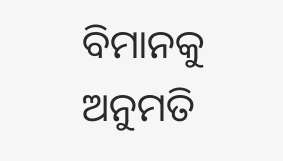ବିମାନକୁ ଅନୁମତି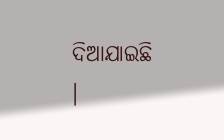ଦିଆଯାଇଛି ।